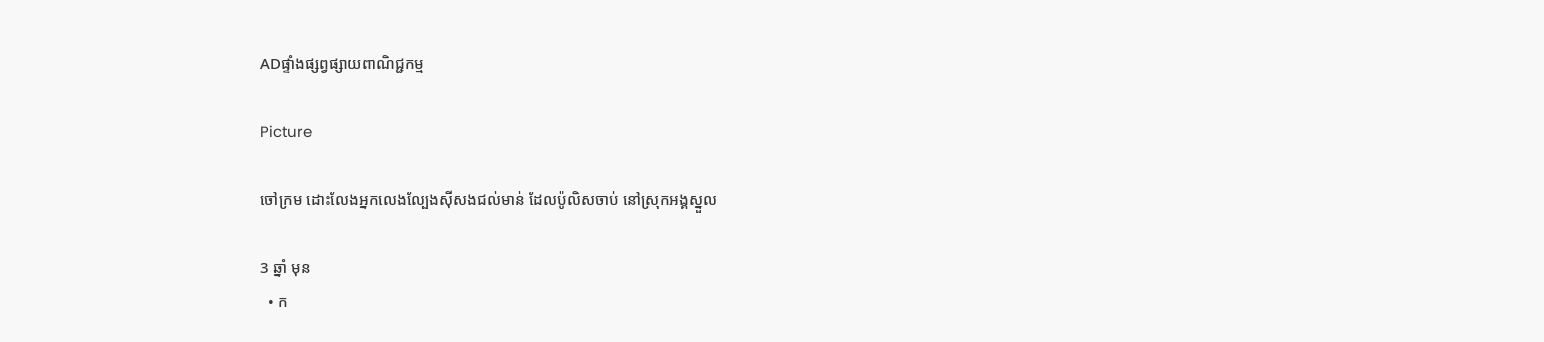ADផ្ទាំងផ្សព្វផ្សាយពាណិជ្ជកម្ម

Picture

ចៅក្រម ដោះលែងអ្នកលេងល្បែងស៊ីសងជល់មាន់ ដែលប៉ូលិសចាប់ នៅស្រុកអង្គស្នួល

3 ឆ្នាំ មុន
  • ក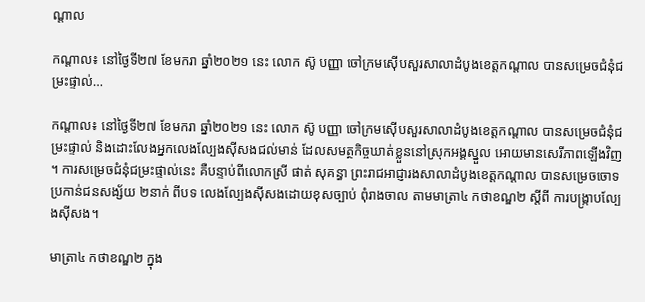ណ្តាល

កណ្តាល៖ នៅថ្ងៃទី២៧ ខែមករា ឆ្នាំ២០២១ នេះ លោក ស៊ូ បញ្ញា ចៅក្រមស៊ើបសួរសាលាដំបូងខេត្តកណ្តាល បានសម្រេចជំនុំជម្រះផ្ទាល់…

កណ្តាល៖ នៅថ្ងៃទី២៧ ខែមករា ឆ្នាំ២០២១ នេះ លោក ស៊ូ បញ្ញា ចៅក្រមស៊ើបសួរសាលាដំបូងខេត្តកណ្តាល បានសម្រេចជំនុំជម្រះផ្ទាល់ និងដោះលែងអ្នកលេងល្បែងស៊ីសងជល់មាន់ ដែលសមត្ថកិច្ចឃាត់ខ្លួននៅស្រុកអង្គស្នួល អោយមានសេរីភាពឡើងវិញ។ ការសម្រេចជំនុំជម្រះផ្ទាល់នេះ គឺបន្ទាប់ពីលោកស្រី ផាត់ សុគន្ធា ព្រះរាជអាជ្ញារងសាលាដំបូងខេត្តកណ្តាល បានសម្រេចចោទប្រកាន់ជនសង្ស័យ ២នាក់ ពីបទ លេងល្បែងស៊ីសងដោយខុសច្បាប់ ពុំរាងចាល តាមមាត្រា៤ កថាខណ្ឌ២ ស្តីពី ការបង្ក្រាបល្បែងស៊ីសង។

មាត្រា៤ កថាខណ្ឌ២ ក្នុង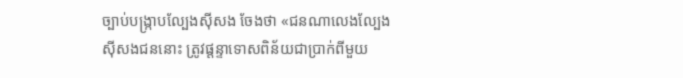ច្បាប់បង្ក្រាបល្បែងស៊ីសង ចែងថា «ជនណាលេងល្បែងស៊ីសងជននោះ ត្រូវផ្តន្ទាទោសពិន័យជាប្រាក់ពីមួយ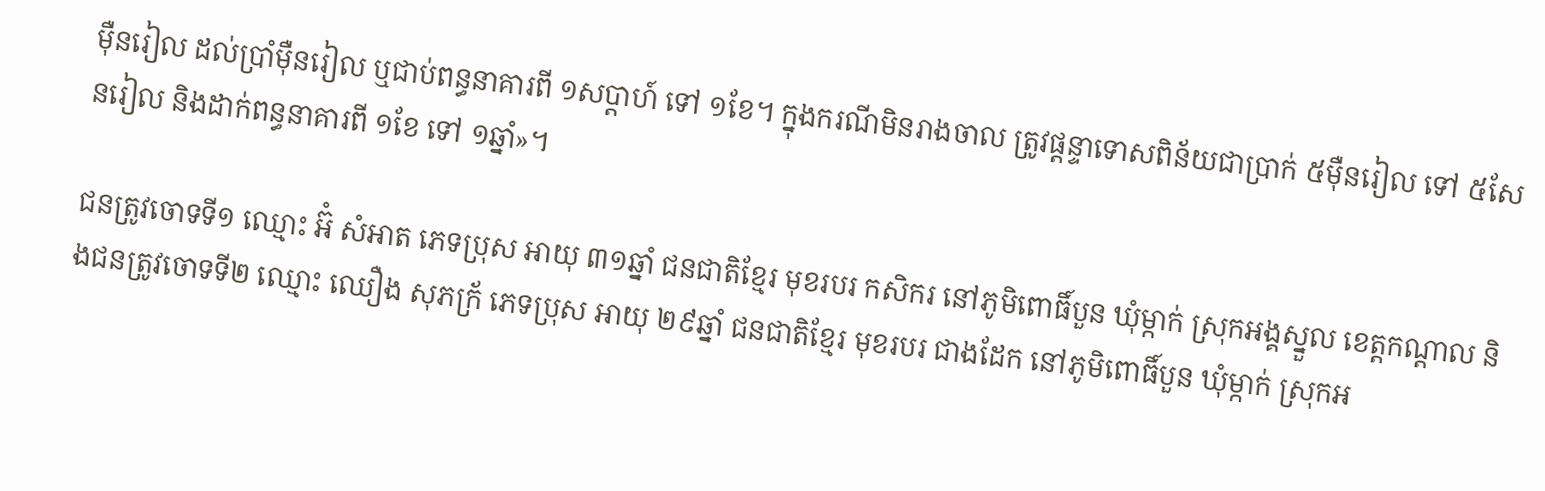ម៉ឺនរៀល ដល់ប្រាំម៉ឺនរៀល ឬជាប់ពន្ធនាគារពី ១សប្តាហ៍ ទៅ ១ខែ។ ក្នុងករណីមិនរាងចាល ត្រូវផ្តន្ទាទោសពិន័យជាប្រាក់ ៥ម៉ឺនរៀល ទៅ ៥សែនរៀល និងដាក់ពន្ធនាគារពី ១ខែ ទៅ ១ឆ្នាំ»។

ជនត្រូវចោទទី១ ឈ្មោះ អ៊ំ សំអាត ភេទប្រុស អាយុ ៣១ឆ្នាំ ជនជាតិខ្មែរ មុខរបរ កសិករ នៅភូមិពោធិ៍បួន ឃុំម្កាក់ ស្រុកអង្គស្នួល ខេត្តកណ្តាល និងជនត្រូវចោទទី២ ឈ្មោះ ឈឿង សុភក្រ័ ភេទប្រុស អាយុ ២៩ឆ្នាំ ជនជាតិខ្មែរ មុខរបរ ជាងដែក នៅភូមិពោធិ៍បួន ឃុំម្កាក់ ស្រុកអ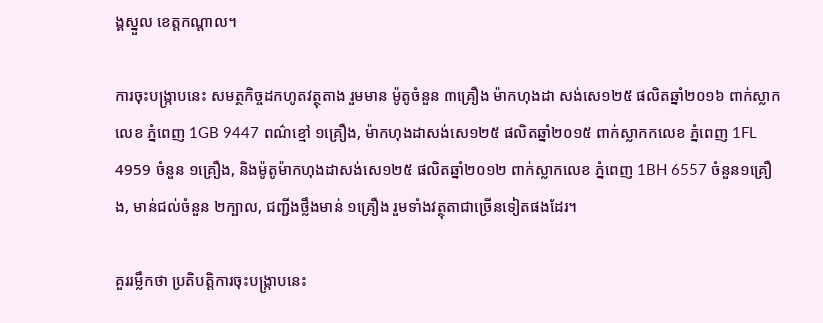ង្គស្នួល ខេត្តកណ្តាល។

ការចុះបង្ក្រាបនេះ សមត្ថកិច្ចដកហូតវត្ថុតាង រួមមាន ម៉ូតូចំនួន ៣គ្រឿង ម៉ាកហុងដា សង់សេ១២៥ ផលិតឆ្នាំ២០១៦ ពាក់ស្លាកលេខ ភ្នំពេញ 1GB 9447 ពណ៌ខ្មៅ ១គ្រឿង, ម៉ាកហុងដាសង់សេ១២៥ ផលិតឆ្នាំ២០១៥ ពាក់ស្លាកកលេខ ភ្នំពេញ 1FL 4959 ចំនួន ១គ្រឿង, និងម៉ូតូម៉ាកហុងដាសង់សេ១២៥ ផលិតឆ្នាំ២០១២ ពាក់ស្លាកលេខ ភ្នំពេញ 1BH 6557 ចំនួន១គ្រឿង, មាន់ជល់ចំនួន ២ក្បាល, ជញ្ជីងថ្លឹងមាន់ ១គ្រឿង រួមទាំងវត្ថុតាជាច្រើនទៀតផងដែរ។

គួររម្លឹកថា ប្រតិបត្តិការចុះបង្ក្រាបនេះ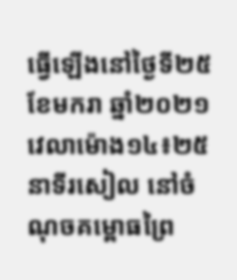ធ្វើឡើងនៅថ្ងៃទី២៥ ខែមករា ឆ្នាំ២០២១ វេលាម៉ោង១៤៖២៥នាទីរសៀល នៅចំណុចគម្ពោធព្រៃ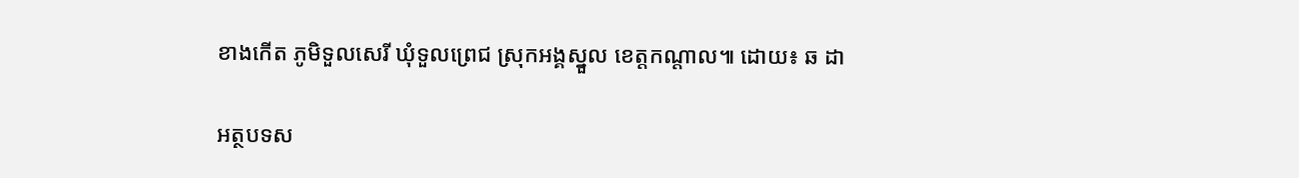ខាងកើត ភូមិទួលសេរី ឃុំទួលព្រេជ ស្រុកអង្គស្នួល ខេត្តកណ្តាល៕ ដោយ៖ ឆ ដា

អត្ថបទស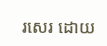រសេរ ដោយ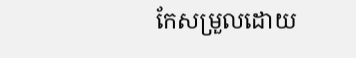កែសម្រួលដោយ